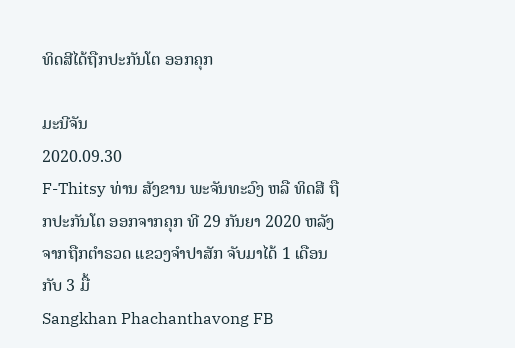ທິດສີໄດ້ຖືກປະກັນໂຕ ອອກຄຸກ

ມະນີຈັນ
2020.09.30
F-Thitsy ທ່ານ ສັງຂານ ພະຈັນທະວົງ ຫລື ທິດສີ ຖືກປະກັນໂຕ ອອກຈາກຄຸກ ທີ 29 ກັນຍາ 2020 ຫລັງຈາກຖືກຕໍາຣວດ ແຂວງຈໍາປາສັກ ຈັບມາໄດ້ 1 ເດືອນກັບ 3 ມື້
Sangkhan Phachanthavong FB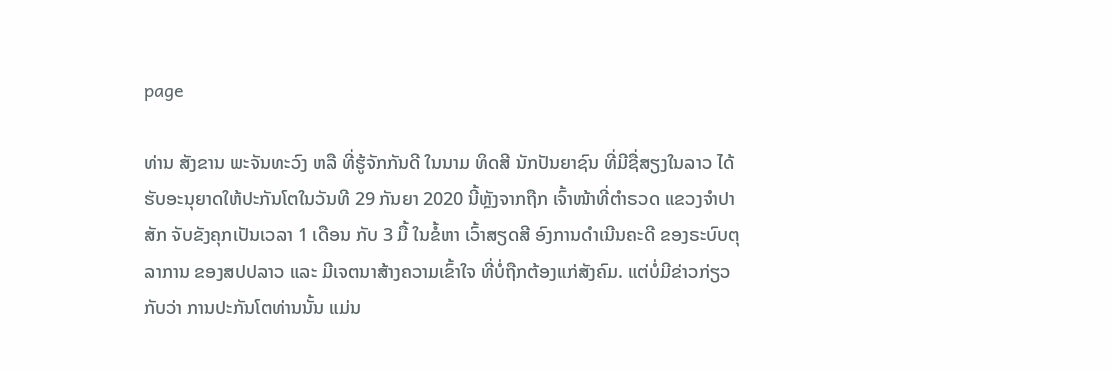page

ທ່ານ ສັງຂານ ພະຈັນທະວົງ ຫລື ທີ່ຮູ້ຈັກກັນດີ ໃນນາມ ທິດສີ ນັກປັນຍາຊົນ ທີ່ມີຊື່ສຽງໃນລາວ ໄດ້ຮັບອະນຸຍາດໃຫ້ປະກັນໂຕໃນວັນທີ 29 ກັນຍາ 2020 ນີ້ຫຼັງຈາກຖືກ ເຈົ້າໜ້າທີ່ຕໍາຣວດ ແຂວງຈໍາປາສັກ ຈັບຂັງຄຸກເປັນເວລາ 1 ເດືອນ ກັບ 3 ມື້ ໃນຂໍ້ຫາ ເວົ້າສຽດສີ ອົງການດໍາເນີນຄະດີ ຂອງຣະບົບຕຸລາການ ຂອງສປປລາວ ແລະ ມີເຈຕນາສ້າງຄວາມເຂົ້າໃຈ ທີ່ບໍ່ຖືກຕ້ອງແກ່ສັງຄົມ. ແຕ່ບໍ່ມີຂ່າວກ່ຽວ ກັບວ່າ ການປະກັນໂຕທ່ານນັ້ນ ແມ່ນ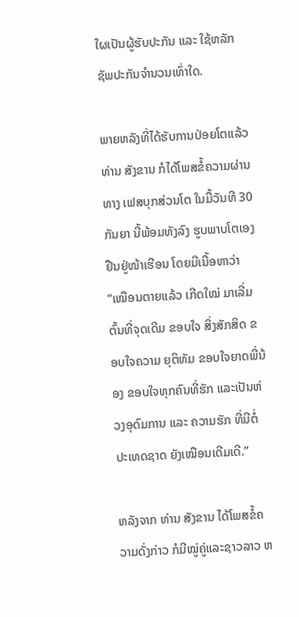ໃຜເປັນຜູ້ຮັບປະກັນ ແລະ ໃຊ້ຫລັກຊັພປະກັນຈໍານວນເທົ່າໃດ.

ພາຍຫລັງທີ່ໄດ້ຮັບການປ່ອຍໂຕແລ້ວ ທ່ານ ສັງຂານ ກໍໄດ້ໂພສຂໍ້ຄວາມຜ່ານທາງ ເຟສບຸກສ່ວນໂຕ ໃນມື້ວັນທີ 30 ກັນຍາ ນີ້ພ້ອມທັງລົງ ຮູບພາບໂຕເອງຢືນຢູ່ໜ້າເຮືອນ ໂດຍມີເນື້ອຫາວ່າ “ເໝືອນຕາຍແລ້ວ ເກີດໃໝ່ ມາເລີ່ມຕົ້ນທີ່ຈຸດເດີມ ຂອບໃຈ ສິ່ງສັກສິດ ຂອບໃຈຄວາມ ຍຸຕິທັມ ຂອບໃຈຍາດພີ່ນ້ອງ ຂອບໃຈທຸກຄົນທີ່ຮັກ ແລະເປັນຫ່ວງອຸດົມການ ແລະ ຄວາມຮັກ ທີ່ມີຕໍ່ປະເທດຊາດ ຍັງເໝືອນເດີມເດີ.”

ຫລັງຈາກ ທ່ານ ສັງຂານ ໄດ້ໂພສຂໍ້ຄວາມດັ່ງກ່າວ ກໍມີໝູ່ຄູ່ແລະຊາວລາວ ຫ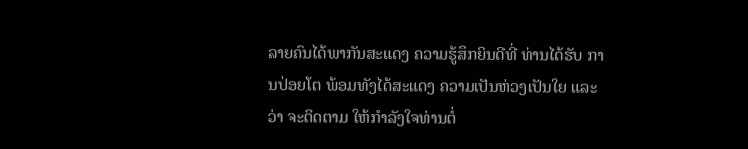ລາຍຄົນໄດ້ພາກັນສະແດງ ຄວາມຮູ້ສຶກຍິນດີທີ່ ທ່ານໄດ້ຮັບ ການປ່ອຍໂຕ ພ້ອມທັງໄດ້ສະແດງ ຄວາມເປັນຫ່ວງເປັນໃຍ ແລະວ່າ ຈະຕິດຕາມ ໃຫ້ກໍາລັງໃຈທ່ານຕໍ່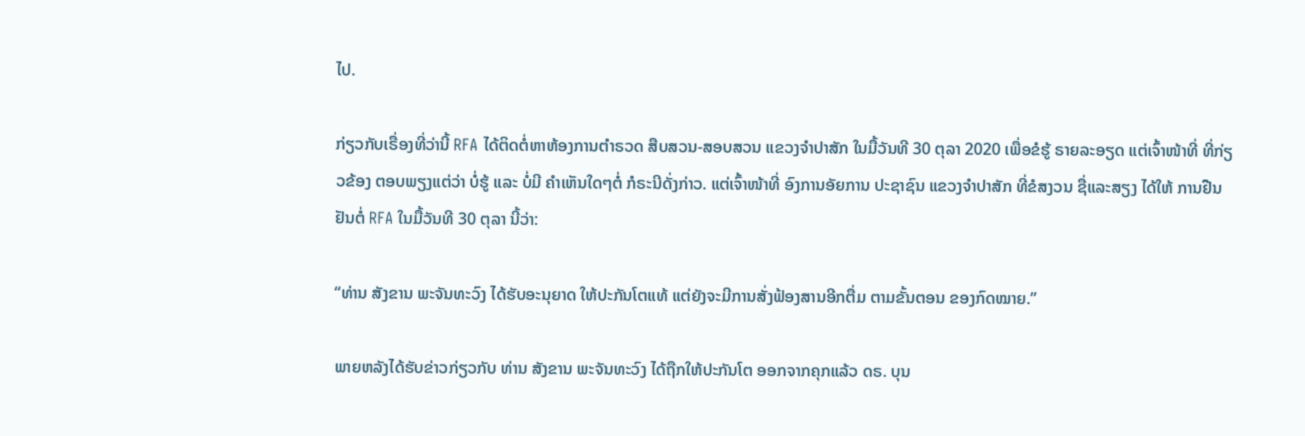ໄປ.

ກ່ຽວກັບເຣື່ອງທີ່ວ່ານີ້ RFA ໄດ້ຕິດຕໍ່ຫາຫ້ອງການຕໍາຣວດ ສືບສວນ-ສອບສວນ ແຂວງຈໍາປາສັກ ໃນມື້ວັນທີ 30 ຕຸລາ 2020 ເພື່ອຂໍຮູ້ ຣາຍລະອຽດ ແຕ່ເຈົ້າໜ້າທີ່ ທີ່ກ່ຽວຂ້ອງ ຕອບພຽງແຕ່ວ່າ ບໍ່ຮູ້ ແລະ ບໍ່ມີ ຄໍາເຫັນໃດໆຕໍ່ ກໍຣະນີດັ່ງກ່າວ. ແຕ່ເຈົ້າໜ້າທີ່ ອົງການອັຍການ ປະຊາຊົນ ແຂວງຈໍາປາສັກ ທີ່ຂໍສງວນ ຊື່ແລະສຽງ ໄດ້ໃຫ້ ການຢືນຢັນຕໍ່ RFA ໃນມື້ວັນທີ 30 ຕຸລາ ນີ້ວ່າ:

“ທ່ານ ສັງຂານ ພະຈັນທະວົງ ໄດ້ຮັບອະນຸຍາດ ໃຫ້ປະກັນໂຕແທ້ ແຕ່ຍັງຈະມີການສັ່ງຟ້ອງສານອີກຕື່ມ ຕາມຂັ້ນຕອນ ຂອງກົດໝາຍ.”

ພາຍຫລັງໄດ້ຮັບຂ່າວກ່ຽວກັບ ທ່ານ ສັງຂານ ພະຈັນທະວົງ ໄດ້ຖືກໃຫ້ປະກັນໂຕ ອອກຈາກຄຸກແລ້ວ ດຣ. ບຸນ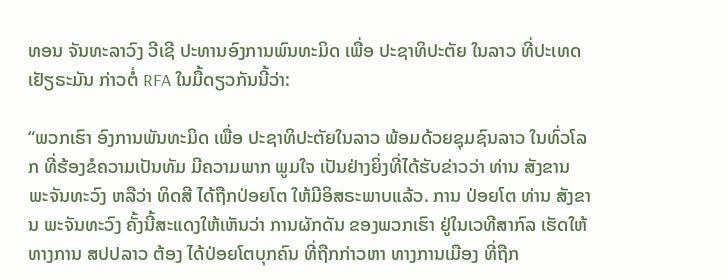ທອນ ຈັນທະລາວົງ ວີເຊີ ປະທານອົງການພົນທະມິດ ເພື່ອ ປະຊາທິປະຕັຍ ໃນລາວ ທີ່ປະເທດ ເຢັຽຣະມັນ ກ່າວຕໍ່ RFA ໃນມື້ດຽວກັນນີ້ວ່າ:

“ພວກເຮົາ ອົງການພັນທະມິດ ເພື່ອ ປະຊາທິປະຕັຍໃນລາວ ພ້ອມດ້ວຍຊຸມຊົນລາວ ໃນທົ່ວໂລກ ທີ່ຮ້ອງຂໍຄວາມເປັນທັມ ມີຄວາມພາກ ພູມໃຈ ເປັນຢ່າງຍິ່ງທີ່ໄດ້ຮັບຂ່າວວ່າ ທ່ານ ສັງຂານ ພະຈັນທະວົງ ຫລືວ່າ ທິດສີ ໄດ້ຖືກປ່ອຍໂຕ ໃຫ້ມີອິສຣະພາບແລ້ວ. ການ ປ່ອຍໂຕ ທ່ານ ສັງຂານ ພະຈັນທະວົງ ຄັ້ງນີ້ສະແດງໃຫ້ເຫັນວ່າ ການຜັກດັນ ຂອງພວກເຮົາ ຢູ່ໃນເວທີສາກົລ ເຮັດໃຫ້ທາງການ ສປປລາວ ຕ້ອງ ໄດ້ປ່ອຍໂຕບຸກຄົນ ທີ່ຖືກກ່າວຫາ ທາງການເມືອງ ທີ່ຖືກ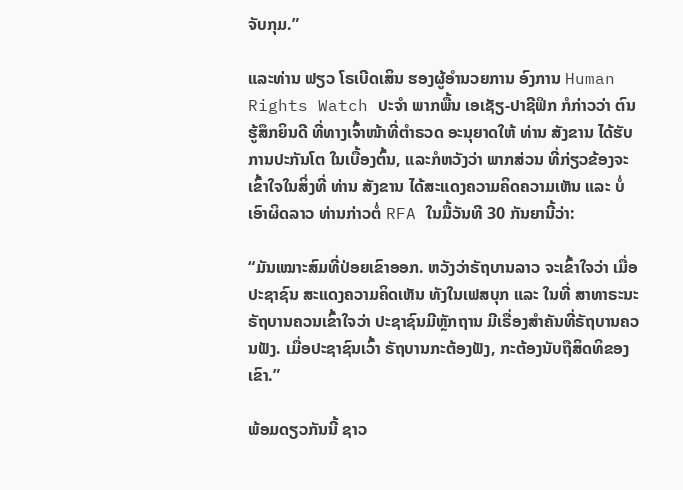ຈັບກຸມ.”

ແລະທ່ານ ຟຽວ ໂຣເບີດເສິນ ຮອງຜູ້ອໍານວຍການ ອົງການ Human Rights Watch ປະຈໍາ ພາກພື້ນ ເອເຊັຽ-ປາຊີຟິກ ກໍກ່າວວ່າ ຕົນຮູ້ສຶກຍິນດີ ທີ່ທາງເຈົ້າໜ້າທີ່ຕໍາຣວດ ອະນຸຍາດໃຫ້ ທ່ານ ສັງຂານ ໄດ້ຮັບການປະກັນໂຕ ໃນເບື້ອງຕົ້ນ, ແລະກໍຫວັງວ່າ ພາກສ່ວນ ທີ່ກ່ຽວຂ້ອງຈະເຂົ້າໃຈໃນສິ່ງທີ່ ທ່ານ ສັງຂານ ໄດ້ສະແດງຄວາມຄິດຄວາມເຫັນ ແລະ ບໍ່ເອົາຜິດລາວ ທ່ານກ່າວຕໍ່ RFA ໃນມື້ວັນທີ 30 ກັນຍານີ້ວ່າ:

“ມັນເໝາະສົມທີ່ປ່ອຍເຂົາອອກ. ຫວັງວ່າຣັຖບານລາວ ຈະເຂົ້າໃຈວ່າ ເມື່ອປະຊາຊົນ ສະແດງຄວາມຄິດເຫັນ ທັງໃນເຟສບຸກ ແລະ ໃນທີ່ ສາທາຣະນະ ຣັຖບານຄວນເຂົ້າໃຈວ່າ ປະຊາຊົນມີຫຼັກຖານ ມີເຣື່ອງສໍາຄັນທີ່ຣັຖບານຄວນຟັງ. ເມື່ອປະຊາຊົນເວົ້າ ຣັຖບານກະຕ້ອງຟັງ, ກະຕ້ອງນັບຖືສິດທິຂອງເຂົາ.”

ພ້ອມດຽວກັນນີ້ ຊາວ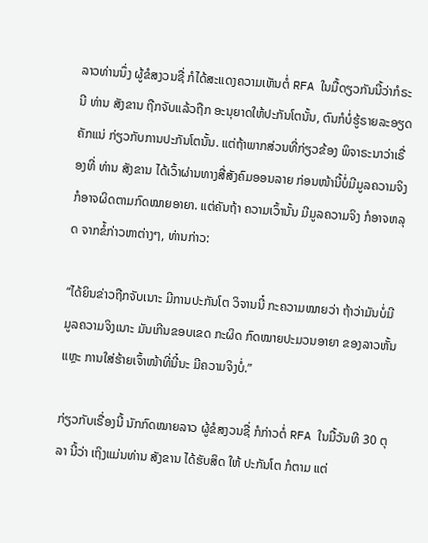ລາວທ່ານນຶ່ງ ຜູ້ຂໍສງວນຊື່ ກໍໄດ້ສະແດງຄວາມເຫັນຕໍ່ RFA ໃນມື້ດຽວກັນນີ້ວ່າກໍຣະນີ ທ່ານ ສັງຂານ ຖືກຈັບແລ້ວຖືກ ອະນຸຍາດໃຫ້ປະກັນໂຕນັ້ນ, ຕົນກໍບໍ່ຮູ້ຣາຍລະອຽດຄັກແນ່ ກ່ຽວກັບການປະກັນໂຕນັ້ນ. ແຕ່ຖ້າພາກສ່ວນທີ່ກ່ຽວຂ້ອງ ພິຈາຣະນາວ່າເຣື່ອງທີ່ ທ່ານ ສັງຂານ ໄດ້ເວົ້າຜ່ານທາງສື່ສັງຄົມອອນລາຍ ກ່ອນໜ້ານີ້ບໍ່ມີມູລຄວາມຈິງ ກໍອາຈຜິດຕາມກົດໝາຍອາຍາ. ແຕ່ຄັນຖ້າ ຄວາມເວົ້ານັ້ນ ມີມູລຄວາມຈິງ ກໍອາຈຫລຸດ ຈາກຂໍ້ກ່າວຫາຕ່າງໆ, ທ່ານກ່າວ:

“ໄດ້ຍິນຂ່າວຖືກຈັບເນາະ ມີການປະກັນໂຕ ວິຈານນີ໋ ກະຄວາມໝາຍວ່າ ຖ້າວ່າມັນບໍ່ມີມູລຄວາມຈິງເນາະ ມັນເກີນຂອບເຂດ ກະຜິດ ກົດໝາຍປະມວນອາຍາ ຂອງລາວຫັ້ນແຫຼະ ການໃສ່ຮ້າຍເຈົ້າໜ້າທີ່ນີ໋ນະ ມີຄວາມຈິງບໍ່.”

ກ່ຽວກັບເຣື່ອງນີ້ ນັກກົດໝາຍລາວ ຜູ້ຂໍສງວນຊື່ ກໍກ່າວຕໍ່ RFA ໃນມື້ວັນທີ 30 ຕຸລາ ນີ້ວ່າ ເຖິງແມ່ນທ່ານ ສັງຂານ ໄດ້ຮັບສິດ ໃຫ້ ປະກັນໂຕ ກໍຕາມ ແຕ່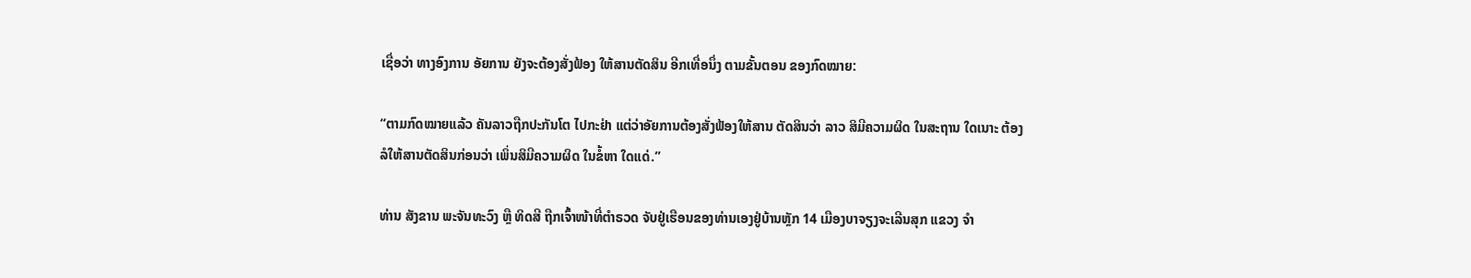ເຊື່ອວ່າ ທາງອົງການ ອັຍການ ຍັງຈະຕ້ອງສັ່ງຟ້ອງ ໃຫ້ສານຕັດສິນ ອີກເທື່ອນຶ່ງ ຕາມຂັ້ນຕອນ ຂອງກົດໝາຍ:

“ຕາມກົດໝາຍແລ້ວ ຄັນລາວຖືກປະກັນໂຕ ໄປກະຢ່າ ແຕ່ວ່າອັຍການຕ້ອງສັ່ງຟ້ອງໃຫ້ສານ ຕັດສິນວ່າ ລາວ ສິມີຄວາມຜິດ ໃນສະຖານ ໃດເນາະ ຕ້ອງລໍໃຫ້ສານຕັດສິນກ່ອນວ່າ ເພິ່ນສິມີຄວາມຜິດ ໃນຂໍ້ຫາ ໃດແດ່.”

ທ່ານ ສັງຂານ ພະຈັນທະວົງ ຫຼື ທິດສີ ຖືກເຈົ້າໜ້າທີ່ຕໍາຣວດ ຈັບຢູ່ເຮືອນຂອງທ່ານເອງຢູ່ບ້ານຫຼັກ 14 ເມືອງບາຈຽງຈະເລີນສຸກ ແຂວງ ຈໍາ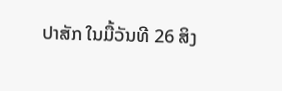ປາສັກ ໃນມື້ວັນທີ 26 ສິງ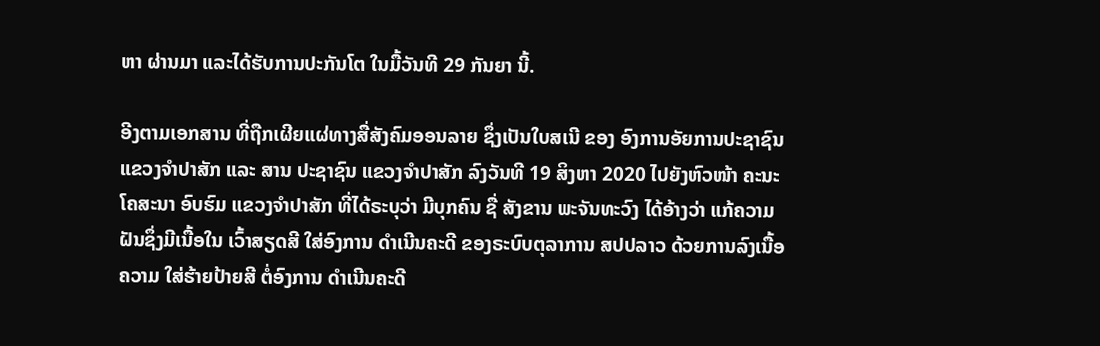ຫາ ຜ່ານມາ ແລະໄດ້ຮັບການປະກັນໂຕ ໃນມື້ວັນທີ 29 ກັນຍາ ນີ້.

ອີງຕາມເອກສານ ທີ່ຖືກເຜີຍແຜ່ທາງສື່ສັງຄົມອອນລາຍ ຊຶ່ງເປັນໃບສເນີ ຂອງ ອົງການອັຍການປະຊາຊົນ ແຂວງຈໍາປາສັກ ແລະ ສານ ປະຊາຊົນ ແຂວງຈໍາປາສັກ ລົງວັນທີ 19 ສິງຫາ 2020 ໄປຍັງຫົວໜ້າ ຄະນະໂຄສະນາ ອົບຮົມ ແຂວງຈໍາປາສັກ ທີ່ໄດ້ຣະບຸວ່າ ມີບຸກຄົນ ຊື່ ສັງຂານ ພະຈັນທະວົງ ໄດ້ອ້າງວ່າ ແກ້ຄວາມຝັນຊຶ່ງມີເນື້ອໃນ ເວົ້າສຽດສີ ໃສ່ອົງການ ດໍາເນີນຄະດີ ຂອງຣະບົບຕຸລາການ ສປປລາວ ດ້ວຍການລົງເນື້ອຄວາມ ໃສ່ຮ້າຍປ້າຍສີ ຕໍ່ອົງການ ດໍາເນີນຄະດີ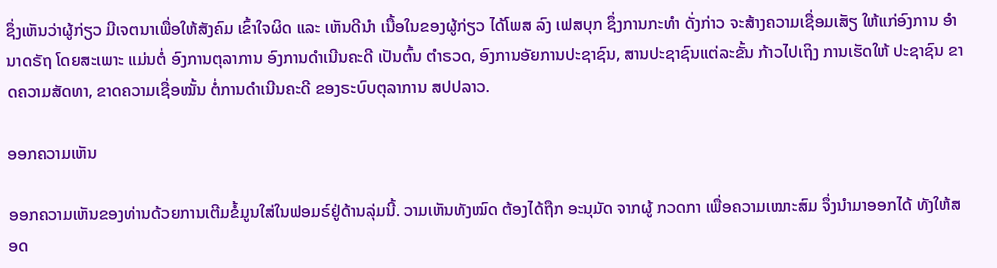ຊຶ່ງເຫັນວ່າຜູ້ກ່ຽວ ມີເຈຕນາເພື່ອໃຫ້ສັງຄົມ ເຂົ້າໃຈຜິດ ແລະ ເຫັນດີນໍາ ເນື້ອໃນຂອງຜູ້ກ່ຽວ ໄດ້ໂພສ ລົງ ເຟສບຸກ ຊຶ່ງການກະທໍາ ດັ່ງກ່າວ ຈະສ້າງຄວາມເຊື່ອມເສັຽ ໃຫ້ແກ່ອົງການ ອໍານາດຣັຖ ໂດຍສະເພາະ ແມ່ນຕໍ່ ອົງການຕຸລາການ ອົງການດໍາເນີນຄະດີ ເປັນຕົ້ນ ຕໍາຣວດ, ອົງການອັຍການປະຊາຊົນ, ສານປະຊາຊົນແຕ່ລະຂັ້ນ ກ້າວໄປເຖິງ ການເຮັດໃຫ້ ປະຊາຊົນ ຂາດຄວາມສັດທາ, ຂາດຄວາມເຊື່ອໝັ້ນ ຕໍ່ການດໍາເນີນຄະດີ ຂອງຣະບົບຕຸລາການ ສປປລາວ.

ອອກຄວາມເຫັນ

ອອກຄວາມເຫັນຂອງທ່ານດ້ວຍການເຕີມຂໍ້ມູນໃສ່ໃນຟອມຣ໌ຢູ່ດ້ານລຸ່ມນີ້. ວາມເຫັນທັງໝົດ ຕ້ອງໄດ້ຖືກ ອະນຸມັດ ຈາກຜູ້ ກວດກາ ເພື່ອຄວາມເໝາະສົມ ຈຶ່ງນໍາມາອອກໄດ້ ທັງໃຫ້ສອດ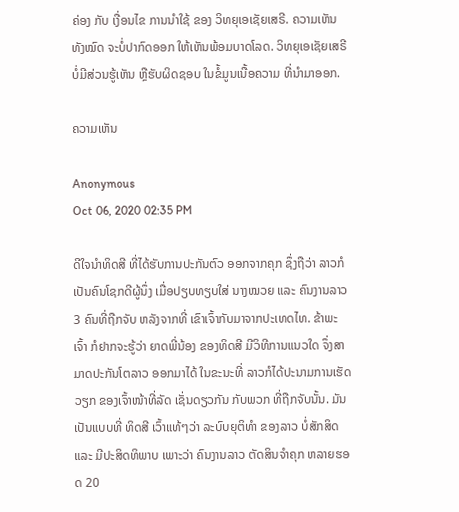ຄ່ອງ ກັບ ເງື່ອນໄຂ ການນຳໃຊ້ ຂອງ ວິທຍຸເອເຊັຍເສຣີ. ຄວາມເຫັນທັງໝົດ ຈະບໍ່ປາກົດອອກ ໃຫ້ເຫັນພ້ອມບາດໂລດ. ວິທຍຸເອເຊັຍເສຣີ ບໍ່ມີສ່ວນຮູ້ເຫັນ ຫຼືຮັບຜິດຊອບ ໃນຂໍ້ມູນເນື້ອຄວາມ ທີ່ນໍາມາອອກ.

ຄວາມເຫັນ

Anonymous
Oct 06, 2020 02:35 PM

ດີໃຈນຳທິດສີ ທີ່ໄດ້ຮັບການປະກັນຕົວ ອອກຈາກຄຸກ ຊຶ່ງຖືວ່າ ລາວກໍເປັນຄົນໂຊກດີຜູ້ນຶ່ງ ເມື່ອປຽບທຽບໃສ່ ນາງໝວຍ ແລະ ຄົນງານລາວ 3 ຄົນທີ່ຖືກຈັບ ຫລັງຈາກທີ່ ເຂົາເຈົ້າກັບມາຈາກປະເທດໄທ. ຂ້າພະເຈົ້າ ກໍຢາກຈະຮູ້ວ່າ ຍາດພີ່ນ້ອງ ຂອງທິດສີ ມີວິທີການແນວໃດ ຈຶ່ງສາມາດປະກັນໂຕລາວ ອອກມາໄດ້ ໃນຂະນະທີ່ ລາວກໍໄດ້ປະນາມການເຮັດວຽກ ຂອງເຈົ້າໜ້າທີ່ລັດ ເຊັ່ນດຽວກັນ ກັບພວກ ທີ່ຖືກຈັບນັ້ນ. ມັນເປັນແບບທີ່ ທິດສີ ເວົ້າແທ້ໆວ່າ ລະບົບຍຸຕິທຳ ຂອງລາວ ບໍ່ສັກສິດ ແລະ ມີປະສິດທິພາບ ເພາະວ່າ ຄົນງານລາວ ຕັດສິນຈຳຄຸກ ຫລາຍຮອດ 20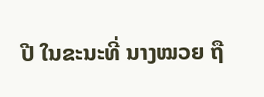ປີ ໃນຂະນະທີ່ ນາງໝວຍ ຖື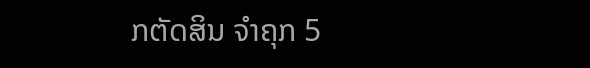ກຕັດສິນ ຈຳຄຸກ 5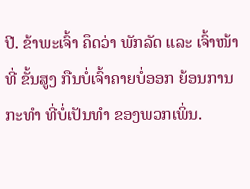ປີ. ຂ້າພະເຈົ້າ ຄຶດວ່າ ພັກລັດ ແລະ ເຈົ້າໜ້າທີ່ ຂັ້ນສູງ ກືນບໍ່ເຈົ້າຄາຍບໍ່ອອກ ຍ້ອນການກະທຳ ທີ່ບໍ່ເປັນທຳ ຂອງພວກເພິ່ນ.